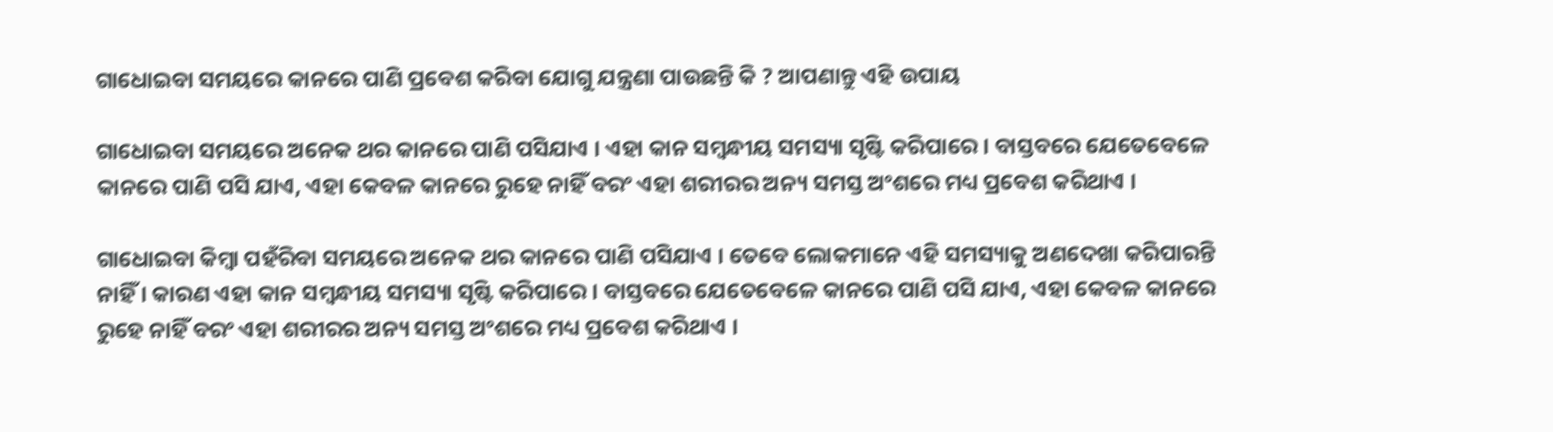ଗାଧୋଇବା ସମୟରେ କାନରେ ପାଣି ପ୍ରବେଶ କରିବା ଯୋଗୁ ଯନ୍ତ୍ରଣା ପାଉଛନ୍ତି କି ? ଆପଣାନ୍ତୁ ଏହି ଉପାୟ

ଗାଧୋଇବା ସମୟରେ ଅନେକ ଥର କାନରେ ପାଣି ପସିଯାଏ । ଏହା କାନ ସମ୍ବନ୍ଧୀୟ ସମସ୍ୟା ସୃଷ୍ଟି କରିପାରେ । ବାସ୍ତବରେ ଯେତେବେଳେ କାନରେ ପାଣି ପସି ଯାଏ, ଏହା କେବଳ କାନରେ ରୁହେ ନାହିଁ ବରଂ ଏହା ଶରୀରର ଅନ୍ୟ ସମସ୍ତ ଅଂଶରେ ମଧ୍ୟ ପ୍ରବେଶ କରିଥାଏ ।

ଗାଧୋଇବା କିମ୍ବା ପହଁରିବା ସମୟରେ ଅନେକ ଥର କାନରେ ପାଣି ପସିଯାଏ । ତେବେ ଲୋକମାନେ ଏହି ସମସ୍ୟାକୁ ଅଣଦେଖା କରିପାରନ୍ତି ନାହିଁ । କାରଣ ଏହା କାନ ସମ୍ବନ୍ଧୀୟ ସମସ୍ୟା ସୃଷ୍ଟି କରିପାରେ । ବାସ୍ତବରେ ଯେତେବେଳେ କାନରେ ପାଣି ପସି ଯାଏ, ଏହା କେବଳ କାନରେ ରୁହେ ନାହିଁ ବରଂ ଏହା ଶରୀରର ଅନ୍ୟ ସମସ୍ତ ଅଂଶରେ ମଧ୍ୟ ପ୍ରବେଶ କରିଥାଏ ।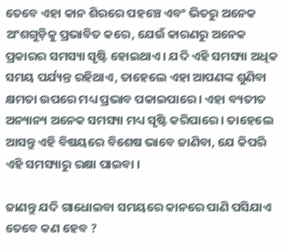ତେବେ ଏହା କାନ ଶିରରେ ପହଞ୍ଚେ ଏବଂ ଭିତରୁ ଅନେକ ଅଂଶଗୁଡ଼ିକୁ ପ୍ରଭାବିତ କରେ, ଯେଉଁ କାରଣରୁ ଅନେକ ପ୍ରକାରର ସମସ୍ୟା ସୃଷ୍ଟି ହୋଇଥାଏ । ଯଦି ଏହି ସମସ୍ୟା ଅଧିକ ସମୟ ପର୍ଯ୍ୟନ୍ତ ରହିଥାଏ, ତାହେଲେ ଏହା ଆପଣଙ୍କ ଶୁଣିବା କ୍ଷମତା ଉପରେ ମଧ୍ୟ ପ୍ରଭାବ ପକାଇପାରେ । ଏହା ବ୍ୟତୀତ ଅନ୍ୟାନ୍ୟ ଅନେକ ସମସ୍ୟା ମଧ୍ୟ ସୃଷ୍ଟି କରିପାରେ । ତାହେଲେ ଆସନ୍ତୁ ଏହି ବିଷୟରେ ବିଶେଷ ଭାବେ ଜାଣିବା, ଯେ କିପରି ଏହି ସମସ୍ୟାରୁ ରକ୍ଷା ପାଇବା ।

ଜାଣନ୍ତୁ ଯଦି ଗାଧୋଇବା ସମୟରେ କାନରେ ପାଣି ପସିଯାଏ ତେବେ କଣ ହେବ ?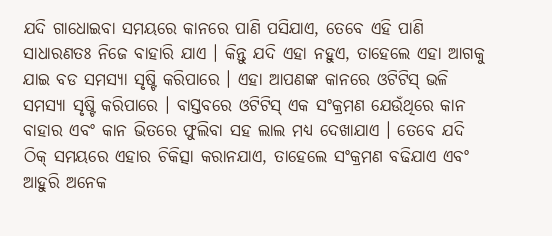ଯଦି ଗାଧୋଇବା ସମୟରେ କାନରେ ପାଣି ପସିଯାଏ, ତେବେ ଏହି ପାଣି ସାଧାରଣତଃ ନିଜେ ବାହାରି ଯାଏ । କିନ୍ତୁ ଯଦି ଏହା ନହୁଏ, ତାହେଲେ ଏହା ଆଗକୁ ଯାଇ ବଡ ସମସ୍ୟା ସୃଷ୍ଟି କରିପାରେ । ଏହା ଆପଣଙ୍କ କାନରେ ଓଟିଟିସ୍ ଭଳି ସମସ୍ୟା ସୃଷ୍ଟି କରିପାରେ । ବାସ୍ତବରେ ଓଟିଟିସ୍ ଏକ ସଂକ୍ରମଣ ଯେଉଁଥିରେ କାନ ବାହାର ଏବଂ କାନ ଭିତରେ ଫୁଲିବା ସହ ଲାଲ ମଧ୍ୟ ଦେଖାଯାଏ । ତେବେ ଯଦି ଠିକ୍ ସମୟରେ ଏହାର ଚିକିତ୍ସା କରାନଯାଏ, ତାହେଲେ ସଂକ୍ରମଣ ବଢିଯାଏ ଏବଂ ଆହୁରି ଅନେକ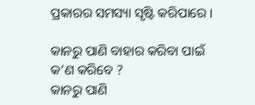ପ୍ରକାରର ସମସ୍ୟା ସୃଷ୍ଟି କରିପାରେ ।

କାନରୁ ପାଣି ବାହାର କରିବା ପାଇଁ କ’ଣ କରିବେ ?
କାନରୁ ପାଣି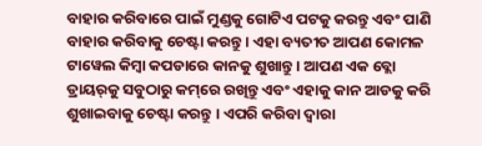ବାହାର କରିବାରେ ପାଇଁ ମୁଣ୍ଡକୁ ଗୋଟିଏ ପଟକୁ କରନ୍ତୁ ଏବଂ ପାଣି ବାହାର କରିବାକୁ ଚେଷ୍ଟା କରନ୍ତୁ । ଏହା ବ୍ୟତୀତ ଆପଣ କୋମଳ ଟାୱେଲ କିମ୍ବା କପଡାରେ କାନକୁ ଶୁଖାନ୍ତୁ । ଆପଣ ଏକ ବ୍ଲୋ ଡ୍ରାୟର୍‌କୁ ସବୁଠାରୁ କମ୍‌ରେ ରଖିନ୍ତୁ ଏବଂ ଏହାକୁ କାନ ଆଡକୁ କରି ଶୁଖାଇବାକୁ ଚେଷ୍ଟା କରନ୍ତୁ । ଏପରି କରିବା ଦ୍ୱାରା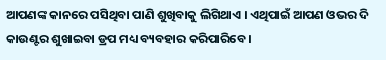ଆପଣଙ୍କ କାନରେ ପସିଥିବା ପାଣି ଶୁଖିବାକୁ ଲିଗିଥାଏ । ଏଥିପାଇଁ ଆପଣ ଓଭର ଦି କାଉଣ୍ଟର ଶୁଖାଇବା ଡ୍ରପ ମଧ୍ୟ ବ୍ୟବହାର କରିପାରିବେ ।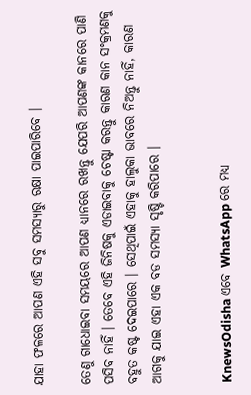ଯାହା ଫଳରେ ଆପଣ ଏହି ସବୁ ସମସ୍ୟାରୁ ରକ୍ଷା ପାଇପାରିବେ ।

ତେଣୁ ଗାଧୋଇବା ସମୟରେ ଆପଣ ଧ୍ୟାନରେ ରଖନ୍ତୁ ଯେପରି ଆପଣଙ୍କ କାନରେ ପାଣି ପସିବ ନାହିଁ । ତେବେ ଏହି ଜିନିଷକୁ ଏଡାଇବାକୁ ଚେଷ୍ଟା କରନ୍ତୁ କାରଣ କାନ ସଂକ୍ରମଣକୁ ବହୁତ କଷ୍ଟ ଦେଇପାରେ । ସେଥିପାଇଁ ଏହାକୁ ହାଲୁକା ଭାବରେ ନିଅନ୍ତୁ ନାହିଁ, କାରଣ ଆଗକୁ ଯାଇ ଏହା ଏକ ବଡ ସମସ୍ୟା ସୃଷ୍ଟି କରିପାରେ ।


KnewsOdisha ଏବେ WhatsApp ରେ ମଧ୍ୟ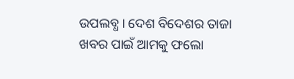ଉପଲବ୍ଧ । ଦେଶ ବିଦେଶର ତାଜା ଖବର ପାଇଁ ଆମକୁ ଫଲୋ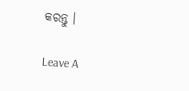କରନ୍ତୁ ।

Leave A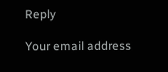Reply

Your email address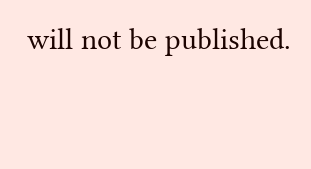will not be published.